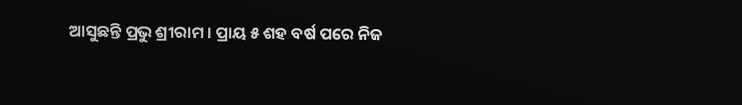ଆସୁଛନ୍ତି ପ୍ରଭୁ ଶ୍ରୀରାମ । ପ୍ରାୟ ୫ ଶହ ବର୍ଷ ପରେ ନିଜ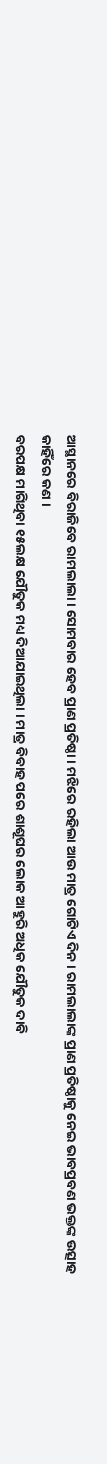ଆସ୍ଥାନରେ ବିରାଜିବେ ରାମଲାଲା । ସୋମବାର ହେବ ପ୍ରାଣ ପ୍ରତିଷ୍ଠା । ମଝିରେ ରହିଲା ଆଉ ମାତ୍ର ଗୋଟିଏ ଦିନ । ରାମଲାଲାଙ୍କ ପ୍ରାଣ ପ୍ରତିଷ୍ଠାକୁ ନେଇ ଭାବପ୍ରବଣ ଭକ୍ତଙ୍କ ଉତ୍ସାହ କାହିଁରେ କଣ ।
ବରପକ୍ଷ ମାଗିଥିବା ୧୫ଲକ୍ଷ ଯୌତୁକ ମଧ୍ୟ ଦିଆଯାଇଥିଲା । ମାତ୍ର ବିବାହ ପରେ ଶାଶୂଘର ଲୋକ ଆହୁରି ଅଧିକ ଯୌତୁକ ଦାବି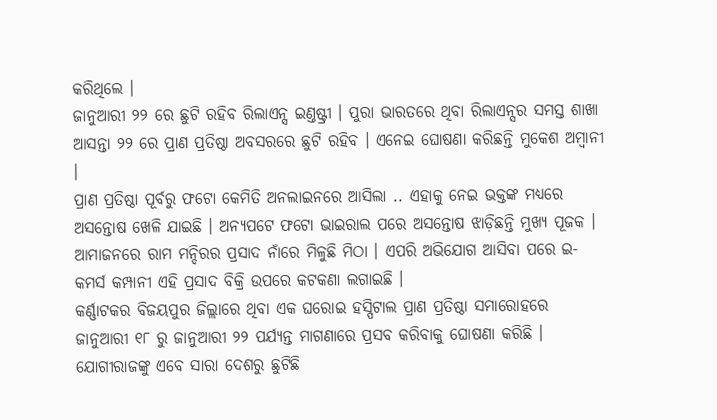କରିଥିଲେ ।
ଜାନୁଆରୀ ୨୨ ରେ ଛୁଟି ରହିବ ରିଲାଏନ୍ସ ଇଣ୍ତଷ୍ଟ୍ରୀ । ପୁରା ଭାରତରେ ଥିବା ରିଲାଏନ୍ସର ସମସ୍ତ ଶାଖା ଆସନ୍ତା ୨୨ ରେ ପ୍ରାଣ ପ୍ରତିଷ୍ଠା ଅବସରରେ ଛୁଟି ରହିବ । ଏନେଇ ଘୋଷଣା କରିଛନ୍ତି ମୁକେଶ ଅମ୍ୱାନୀ ।
ପ୍ରାଣ ପ୍ରତିଷ୍ଠା ପୂର୍ବରୁ ଫଟୋ କେମିତି ଅନଲାଇନରେ ଆସିଲା .. ଏହାକୁ ନେଇ ଭକ୍ତଙ୍କ ମଧ୍ୟରେ ଅସନ୍ତୋଷ ଖେଳି ଯାଇଛି । ଅନ୍ୟପଟେ ଫଟୋ ଭାଇରାଲ ପରେ ଅସନ୍ତୋଷ ଝାଡ଼ିଛନ୍ତି ମୁଖ୍ୟ ପୂଜକ ।
ଆମାଜନରେ ରାମ ମନ୍ଦିରର ପ୍ରସାଦ ନାଁରେ ମିଳୁଛି ମିଠା । ଏପରି ଅଭିଯୋଗ ଆସିବା ପରେ ଇ-କମର୍ସ କମ୍ପାନୀ ଏହି ପ୍ରସାଦ ବିକ୍ରି ଉପରେ କଟକଣା ଲଗାଇଛି ।
କର୍ଣ୍ଣାଟକର ବିଜୟପୁର ଜିଲ୍ଲାରେ ଥିବା ଏକ ଘରୋଇ ହସ୍ପିଟାଲ ପ୍ରାଣ ପ୍ରତିଷ୍ଠା ସମାରୋହରେ ଜାନୁଆରୀ ୧୮ ରୁ ଜାନୁଆରୀ ୨୨ ପର୍ଯ୍ୟନ୍ତ ମାଗଣାରେ ପ୍ରସବ କରିବାକୁ ଘୋଷଣା କରିଛି ।
ଯୋଗୀରାଜଙ୍କୁ ଏବେ ସାରା ଦେଶରୁ ଛୁଟିଛି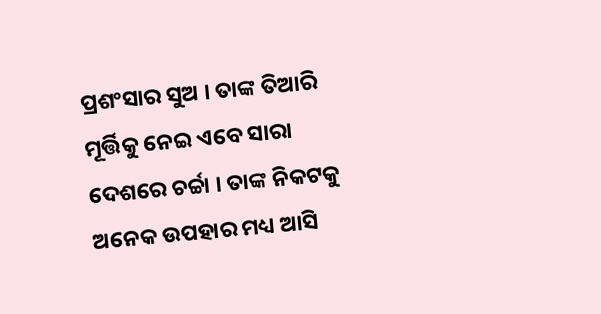ପ୍ରଶଂସାର ସୁଅ । ତାଙ୍କ ତିଆରି ମୂର୍ତ୍ତିକୁ ନେଇ ଏବେ ସାରା ଦେଶରେ ଚର୍ଚ୍ଚା । ତାଙ୍କ ନିକଟକୁ ଅନେକ ଉପହାର ମଧ୍ୟ ଆସି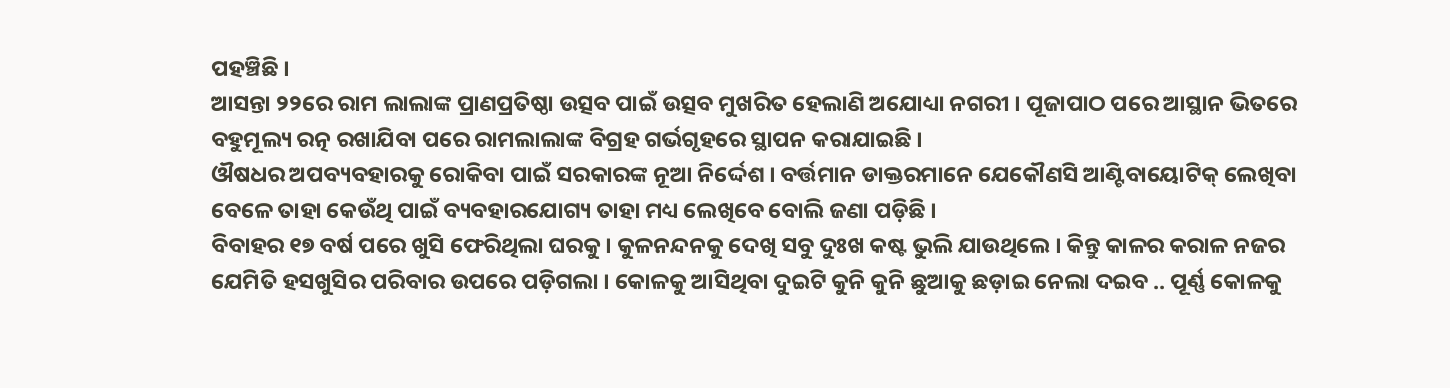ପହଞ୍ଚିଛି ।
ଆସନ୍ତା ୨୨ରେ ରାମ ଲାଲାଙ୍କ ପ୍ରାଣପ୍ରତିଷ୍ଠା ଉତ୍ସବ ପାଇଁ ଉତ୍ସବ ମୁଖରିତ ହେଲାଣି ଅଯୋଧ୍ୟା ନଗରୀ । ପୂଜାପାଠ ପରେ ଆସ୍ଥାନ ଭିତରେ ବହୁମୂଲ୍ୟ ରତ୍ନ ରଖାଯିବା ପରେ ରାମଲାଲାଙ୍କ ବିଗ୍ରହ ଗର୍ଭଗୃହରେ ସ୍ଥାପନ କରାଯାଇଛି ।
ଔଷଧର ଅପବ୍ୟବହାରକୁ ରୋକିବା ପାଇଁ ସରକାରଙ୍କ ନୂଆ ନିର୍ଦ୍ଦେଶ । ବର୍ତ୍ତମାନ ଡାକ୍ତରମାନେ ଯେକୌଣସି ଆଣ୍ଟିବାୟୋଟିକ୍ ଲେଖିବା ବେଳେ ତାହା କେଉଁଥି ପାଇଁ ବ୍ୟବହାରଯୋଗ୍ୟ ତାହା ମଧ୍ୟ ଲେଖିବେ ବୋଲି ଜଣା ପଡ଼ିଛି ।
ବିବାହର ୧୭ ବର୍ଷ ପରେ ଖୁସି ଫେରିଥିଲା ଘରକୁ । କୁଳନନ୍ଦନକୁ ଦେଖି ସବୁ ଦୁଃଖ କଷ୍ଟ ଭୁଲି ଯାଉଥିଲେ । କିନ୍ତୁ କାଳର କରାଳ ନଜର ଯେମିତି ହସଖୁସିର ପରିବାର ଉପରେ ପଡ଼ିଗଲା । କୋଳକୁ ଆସିଥିବା ଦୁଇଟି କୁନି କୁନି ଛୁଆକୁ ଛଡ଼ାଇ ନେଲା ଦଇବ .. ପୂର୍ଣ୍ଣ କୋଳକୁ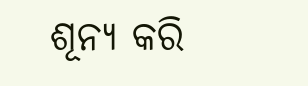ଶୂନ୍ୟ କରି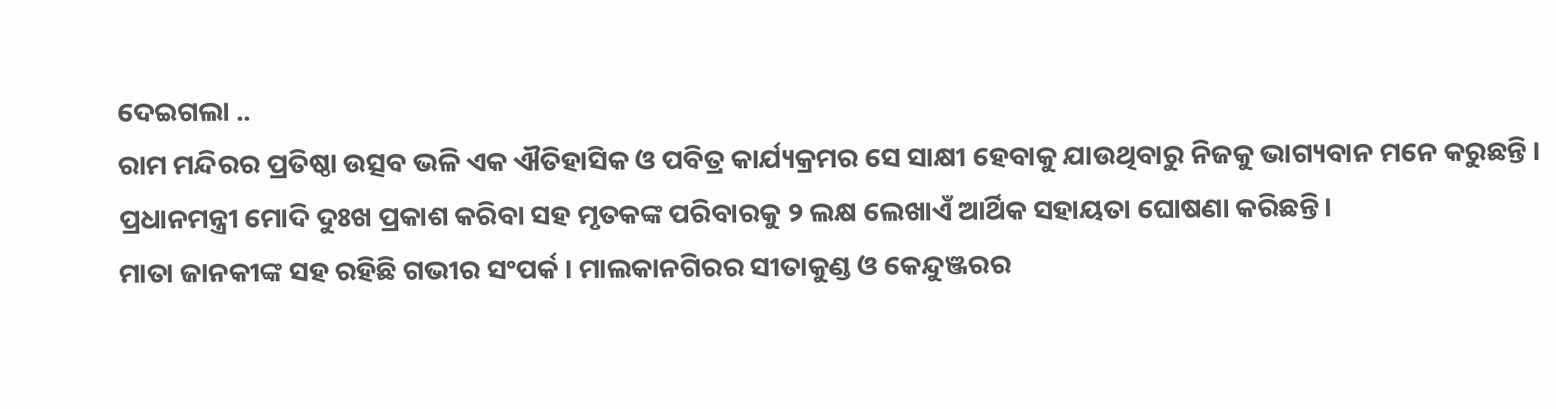ଦେଇଗଲା ..
ରାମ ମନ୍ଦିରର ପ୍ରତିଷ୍ଠା ଉତ୍ସବ ଭଳି ଏକ ଐତିହାସିକ ଓ ପବିତ୍ର କାର୍ଯ୍ୟକ୍ରମର ସେ ସାକ୍ଷୀ ହେବାକୁ ଯାଉଥିବାରୁ ନିଜକୁ ଭାଗ୍ୟବାନ ମନେ କରୁଛନ୍ତି ।
ପ୍ରଧାନମନ୍ତ୍ରୀ ମୋଦି ଦୁଃଖ ପ୍ରକାଶ କରିବା ସହ ମୃତକଙ୍କ ପରିବାରକୁ ୨ ଲକ୍ଷ ଲେଖାଏଁ ଆର୍ଥିକ ସହାୟତା ଘୋଷଣା କରିଛନ୍ତି।
ମାତା ଜାନକୀଙ୍କ ସହ ରହିଛି ଗଭୀର ସଂପର୍କ । ମାଲକାନଗିରର ସୀତାକୁଣ୍ଡ ଓ କେନ୍ଦୁଞ୍ଜରର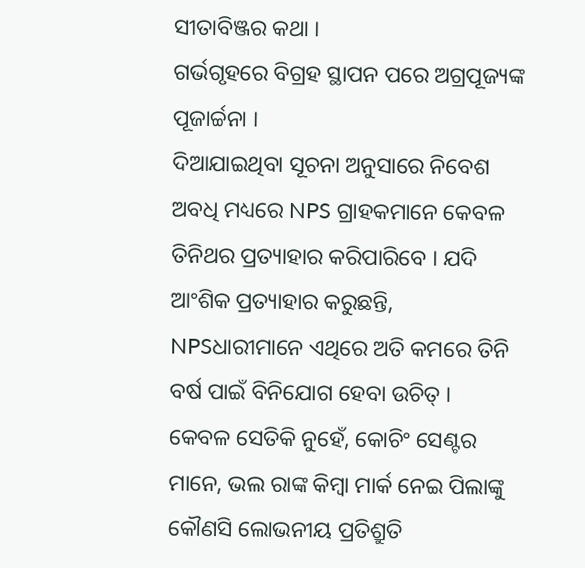ସୀତାବିଞ୍ଜର କଥା ।
ଗର୍ଭଗୃହରେ ବିଗ୍ରହ ସ୍ଥାପନ ପରେ ଅଗ୍ରପୂଜ୍ୟଙ୍କ ପୂଜାର୍ଚ୍ଚନା ।
ଦିଆଯାଇଥିବା ସୂଚନା ଅନୁସାରେ ନିବେଶ ଅବଧି ମଧ୍ୟରେ NPS ଗ୍ରାହକମାନେ କେବଳ ତିନିଥର ପ୍ରତ୍ୟାହାର କରିପାରିବେ । ଯଦି ଆଂଶିକ ପ୍ରତ୍ୟାହାର କରୁଛନ୍ତି, NPSଧାରୀମାନେ ଏଥିରେ ଅତି କମରେ ତିନି ବର୍ଷ ପାଇଁ ବିନିଯୋଗ ହେବା ଉଚିତ୍ ।
କେବଳ ସେତିକି ନୁହେଁ, କୋଚିଂ ସେଣ୍ଟର ମାନେ, ଭଲ ରାଙ୍କ କିମ୍ବା ମାର୍କ ନେଇ ପିଲାଙ୍କୁ କୌଣସି ଲୋଭନୀୟ ପ୍ରତିଶ୍ରୁତି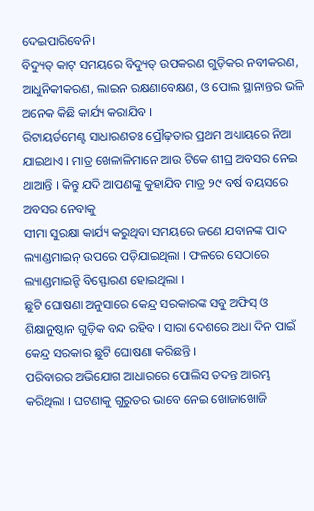ଦେଇପାରିବେନି।
ବିଦ୍ୟୁତ୍ କାଟ୍ ସମୟରେ ବିଦ୍ୟୁତ୍ ଉପକରଣ ଗୁଡ଼ିକର ନବୀକରଣ, ଆଧୁନିକୀକରଣ, ଲାଇନ ରକ୍ଷଣାବେକ୍ଷଣ, ଓ ପୋଲ ସ୍ଥାନାନ୍ତର ଭଳି ଅନେକ କିଛି କାର୍ଯ୍ୟ କରାଯିବ ।
ରିଟାୟର୍ଡମେଣ୍ଟ ସାଧାରଣତଃ ପ୍ରୌଢ଼ତାର ପ୍ରଥମ ଅଧ୍ୟାୟରେ ନିଆ ଯାଇଥାଏ । ମାତ୍ର ଖେଳାଳିମାନେ ଆଉ ଟିକେ ଶୀଘ୍ର ଅବସର ନେଇ ଥାଆନ୍ତି । କିନ୍ତୁ ଯଦି ଆପଣଙ୍କୁ କୁହାଯିବ ମାତ୍ର ୨୯ ବର୍ଷ ବୟସରେ ଅବସର ନେବାକୁ
ସୀମା ସୁରକ୍ଷା କାର୍ଯ୍ୟ କରୁଥିବା ସମୟରେ ଜଣେ ଯବାନଙ୍କ ପାଦ ଲ୍ୟାଣ୍ଡମାଇନ୍ ଉପରେ ପଡ଼ିଯାଇଥିଲା । ଫଳରେ ସେଠାରେ ଲ୍ୟାଣ୍ଡମାଇନ୍ଟି ବିସ୍ଫୋରଣ ହୋଇଥିଲା ।
ଛୁଟି ଘୋଷଣା ଅନୁସାରେ କେନ୍ଦ୍ର ସରକାରଙ୍କ ସବୁ ଅଫିସ୍ ଓ ଶିକ୍ଷାନୁଷ୍ଠାନ ଗୁଡ଼ିକ ବନ୍ଦ ରହିବ । ସାରା ଦେଶରେ ଅଧା ଦିନ ପାଇଁ କେନ୍ଦ୍ର ସରକାର ଛୁଟି ଘୋଷଣା କରିଛନ୍ତି ।
ପରିବାରର ଅଭିଯୋଗ ଆଧାରରେ ପୋଲିସ ତଦନ୍ତ ଆରମ୍ଭ କରିଥିଲା । ଘଟଣାକୁ ଗୁରୁତର ଭାବେ ନେଇ ଖୋଜାଖୋଜି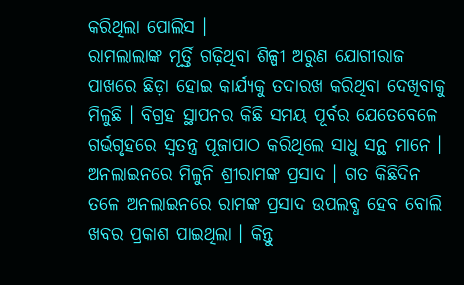କରିଥିଲା ପୋଲିସ ।
ରାମଲାଲାଙ୍କ ମୂର୍ତ୍ତି ଗଢ଼ିଥିବା ଶିଳ୍ପୀ ଅରୁଣ ଯୋଗୀରାଜ ପାଖରେ ଛିଡ଼ା ହୋଇ କାର୍ଯ୍ୟକୁ ତଦାରଖ କରିଥିବା ଦେଖିବାକୁ ମିଳୁଛି । ବିଗ୍ରହ ସ୍ଥାପନର କିଛି ସମୟ ପୂର୍ବର ଯେତେବେଳେ ଗର୍ଭଗୃହରେ ସ୍ୱତନ୍ତ୍ର ପୂଜାପାଠ କରିଥିଲେ ସାଧୁ ସନ୍ଥ ମାନେ ।
ଅନଲାଇନରେ ମିଳୁନି ଶ୍ରୀରାମଙ୍କ ପ୍ରସାଦ । ଗତ କିଛିଦିନ ତଳେ ଅନଲାଇନରେ ରାମଙ୍କ ପ୍ରସାଦ ଉପଲବ୍ଧ ହେବ ବୋଲି ଖବର ପ୍ରକାଶ ପାଇଥିଲା । କିନ୍ତୁ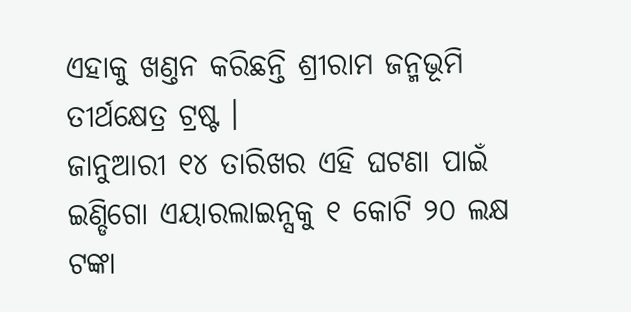ଏହାକୁ ଖଣ୍ତନ କରିଛନ୍ତି ଶ୍ରୀରାମ ଜନ୍ମଭୂମି ତୀର୍ଥକ୍ଷେତ୍ର ଟ୍ରଷ୍ଟ ।
ଜାନୁଆରୀ ୧୪ ତାରିଖର ଏହି ଘଟଣା ପାଇଁ ଇଣ୍ଡିଗୋ ଏୟାରଲାଇନ୍ସକୁ ୧ କୋଟି ୨୦ ଲକ୍ଷ ଟଙ୍କା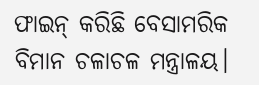ଫାଇନ୍ କରିଛି ବେସାମରିକ ବିମାନ ଚଳାଚଳ ମନ୍ତ୍ରାଳୟ।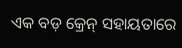ଏକ ବଡ଼ କ୍ରେନ୍ ସହାୟତାରେ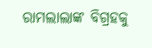ରାମଲାଲାଙ୍କ ବିଗ୍ରହକୁ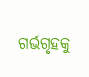ଗର୍ଭଗୃହକୁ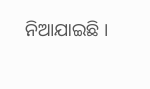ନିଆଯାଇଛି ।